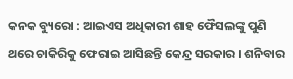କନକ ବ୍ୟୁରୋ : ଆଇଏସ ଅଧିକାରୀ ଶାହ ଫୈସଲଙ୍କୁ ପୁଣି ଥରେ ଚାକିରିକୁ ଫେରାଇ ଆସିଛନ୍ତି କେନ୍ଦ୍ର ସରକାର । ଶନିବାର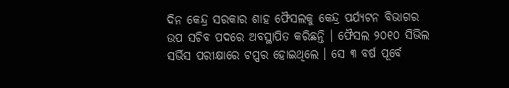ଦିନ କେନ୍ଦ୍ର ସରକାର ଶାହ ଫୈସଲକୁ କେନ୍ଦ୍ର ପର୍ଯ୍ୟଟନ ବିଭାଗର ଉପ ସଚିବ ପଦରେ ଅବସ୍ଥାପିତ କରିଛନ୍ତି । ଫୈସଲ ୨୦୧୦ ସିଭିଲ ସର୍ଭିସ ପରୀକ୍ଷାରେ ଟପ୍ପର ହୋଇଥିଲେ । ସେ ୩ ବର୍ଷ ପୂର୍ବେ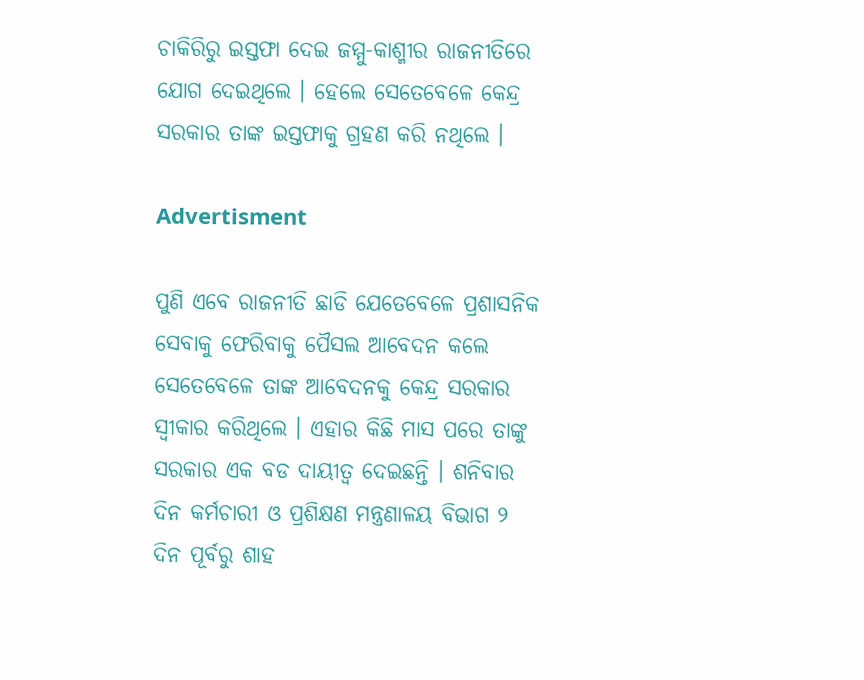ଚାକିରିରୁ ଇସ୍ତଫା ଦେଇ ଜମ୍ମୁ-କାଶ୍ମୀର ରାଜନୀତିରେ ଯୋଗ ଦେଇଥିଲେ । ହେଲେ ସେତେବେଳେ କେନ୍ଦ୍ର ସରକାର ତାଙ୍କ ଇସ୍ତଫାକୁ ଗ୍ରହଣ କରି ନଥିଲେ ।

Advertisment

ପୁଣି ଏବେ ରାଜନୀତି ଛାଡି ଯେତେବେଳେ ପ୍ରଶାସନିକ ସେବାକୁ ଫେରିବାକୁ ପୈସଲ ଆବେଦନ କଲେ ସେତେବେଳେ ତାଙ୍କ ଆବେଦନକୁ କେନ୍ଦ୍ର ସରକାର ସ୍ୱୀକାର କରିଥିଲେ । ଏହାର କିଛି ମାସ ପରେ ତାଙ୍କୁ ସରକାର ଏକ ବଡ ଦାୟୀତ୍ୱ ଦେଇଛନ୍ତି । ଶନିବାର ଦିନ କର୍ମଚାରୀ ଓ ପ୍ରଶିକ୍ଷଣ ମନ୍ତ୍ରଣାଳୟ ବିଭାଗ ୨ ଦିନ ପୂର୍ବରୁ ଶାହ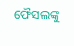ଫୈସଲଙ୍କୁ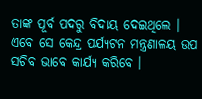ତାଙ୍କ ପୂର୍ବ ପଦରୁ ବିଦାୟ ଦେଇଥିଲେ । ଏବେ ସେ କେନ୍ଦ୍ର ପର୍ଯ୍ୟଟନ ମନ୍ତ୍ରଣାଳୟ ଉପ ସଚିବ ଭାବେ କାର୍ଯ୍ୟ କରିବେ ।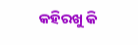କହିରଖୁ କି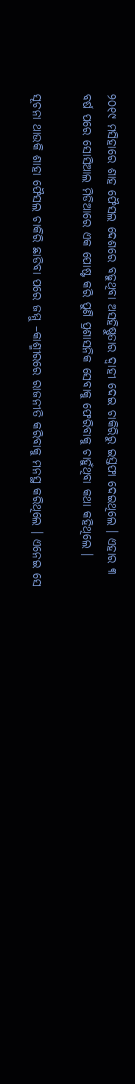୨୦୧୯ ମସିହାରେ ଶାହ ଫୈସଲ ଦେଶରେ ବଢୁଥିବା ଅସହିଷ୍ଣୁତାର ଦ୍ୱାହୀ ଦେଇ ଚାକିରିରୁ ଇସ୍ତଫା ଦେଇଥିଲେ । ଏହାର ୩ ବର୍ଷ ପରେ ସୋସିଆଲ ମିଡିଆରେ ଏକ ପୋଷ୍ଟ କରି ପୁଣି ପ୍ରଶାସନିକ ସେବାକୁ ଫେରିବାକୁ ଚାହୁଁଥିବା କଥା କହିଥିଲେ ।

ସୂଚନା ଥାଉକି ଶାହା ଫୈସଲ ଚାକିରି ଛାଡିବା ପରେ ଜମ୍ମୁ –କାଶ୍ମୀରରେ ରାଜନୀତି କରିବାକୁ ମନସ୍ଥ କରିଥିଲେ । ଏନେଇ ସେ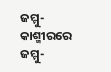ଜମ୍ମୁ-କାଶ୍ମୀରରେ ଜମ୍ମୁ-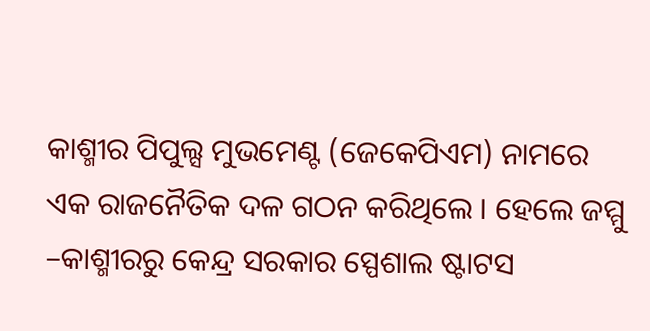କାଶ୍ମୀର ପିପୁଲ୍ସ ମୁଭମେଣ୍ଟ (ଜେକେପିଏମ) ନାମରେ ଏକ ରାଜନୈତିକ ଦଳ ଗଠନ କରିଥିଲେ । ହେଲେ ଜମ୍ମୁ –କାଶ୍ମୀରରୁ କେନ୍ଦ୍ର ସରକାର ସ୍ପେଶାଲ ଷ୍ଟାଟସ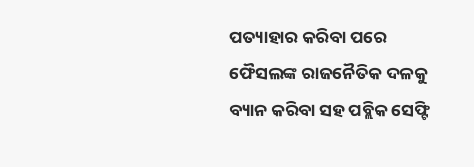ପତ୍ୟାହାର କରିବା ପରେ ଫୈସଲଙ୍କ ରାଜନୈତିକ ଦଳକୁ ବ୍ୟାନ କରିବା ସହ ପବ୍ଲିକ ସେଫ୍ଟି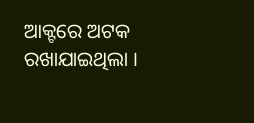ଆକ୍ଟରେ ଅଟକ ରଖାଯାଇଥିଲା ।